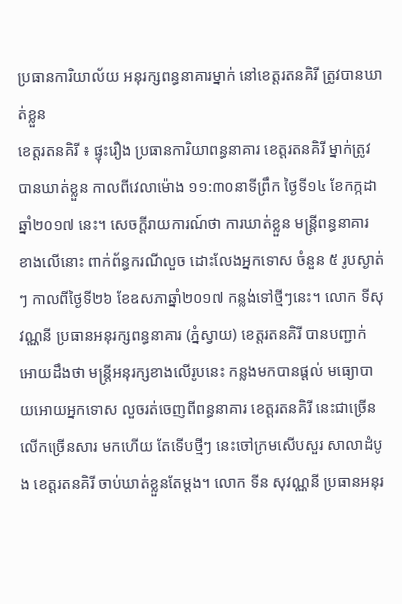ប្រធានការិយាល័យ អនុរក្សពន្ធនាគារម្នាក់ នៅខេត្តរតនគិរី ត្រូវបានឃាត់ខ្លួន
ខេត្តរតនគិរី ៖ ផ្ទុះរឿង ប្រធានការិយាពន្ធនាគារ ខេត្តរតនគិរី ម្នាក់ត្រូវបានឃាត់ខ្លួន កាលពីវេលាម៉ោង ១១:៣០នាទីព្រឹក ថ្ងៃទី១៤ ខែកក្កដាឆ្នាំ២០១៧ នេះ។ សេចក្តីរាយការណ៍ថា ការឃាត់ខ្លួន មន្ត្រីពន្ធនាគារ ខាងលើនោះ ពាក់ព័ន្ធករណីលួច ដោះលែងអ្នកទោស ចំនួន ៥ រូបស្ងាត់ៗ កាលពីថ្ងៃទី២៦ ខែឧសភាឆ្នាំ២០១៧ កន្លង់ទៅថ្មីៗនេះ។ លោក ទីសុវណ្ណនី ប្រធានអនុរក្សពន្ធនាគារ (ភ្នំស្វាយ) ខេត្តរតនគិរី បានបញ្ជាក់ អោយដឹងថា មន្ត្រីអនុរក្សខាងលើរូបនេះ កន្លងមកបានផ្តល់ មធ្យោបាយអោយអ្នកទោស លួចរត់ចេញពីពន្ធនាគារ ខេត្តរតនគិរី នេះជាច្រើនលើកច្រើនសារ មកហើយ តែទើបថ្មីៗ នេះចៅក្រមសើបសួរ សាលាដំបូង ខេត្តរតនគិរី ចាប់ឃាត់ខ្លួនតែម្តង។ លោក ទីន សុវណ្ណនី ប្រធានអនុរ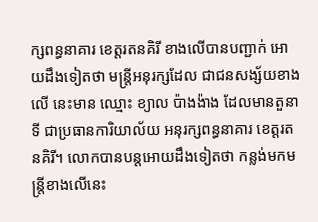ក្សពន្ធនាគារ ខេត្តរតនគិរី ខាងលើបានបញ្ជាក់ អោយដឹងទៀតថា មន្ត្រីអនុរក្សដែល ជាជនសង្ស័យខាងលើ នេះមាន ឈ្មោះ ខ្យាល ប៉ាងង៉ាង ដែលមានតួនាទី ជាប្រធានការិយាល័យ អនុរក្សពន្ធនាគារ ខេត្តរតនគិរី។ លោកបានបន្តអោយដឹងទៀតថា កន្លង់មកមន្ត្រីខាងលើនេះ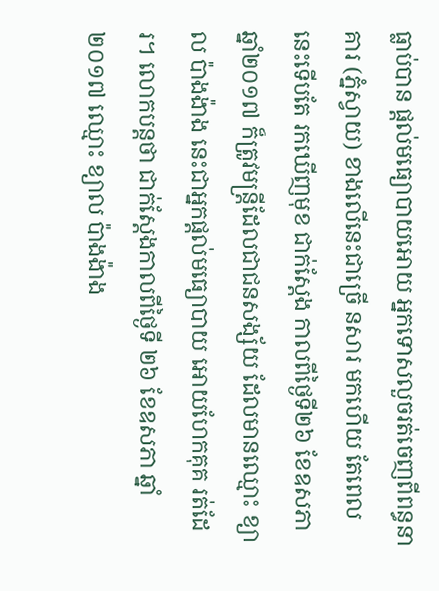ធ្លាប់បាន ផ្តល់មធ្យោបាយអោយ អ្នកទោសលួចរត់ចេញពីពន្ធនាគារ (ភ្នំស្វាយ) ខាងលើនេះជាច្រើ នសារ មកហើយ តែពេលនេះទើបតែ រកឃើញមុខ ជាក់ស្តែង កាលពីថ្ងៃទី២៦ ខែឧសភា ឆ្នាំ២០១៧ ក៏ត្រូវមន្ត្រីដែលជាជនសង្ស័យ ដែលមានឈ្មោះ ខ្យាល ប៉ាងង៉ាង នេះជាអ្នកផ្តល់មធ្យោបាយ អោយហែកគុគ រត់ដែរ។ លោកបន្តថា ជាក់ស្តែងកាលពីថ្ងៃទី ២៦ ខែឧសភា ឆ្នាំ២០១៧ ឈ្មោះ ខ្យាល ប៉ាងង៉ាង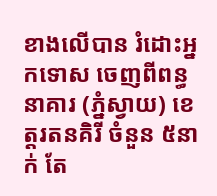ខាងលើបាន រំដោះអ្នកទោស ចេញពីពន្ធនាគារ (ភ្នំស្វាយ) ខេត្តរតនគិរី ចំនួន ៥នាក់ តែ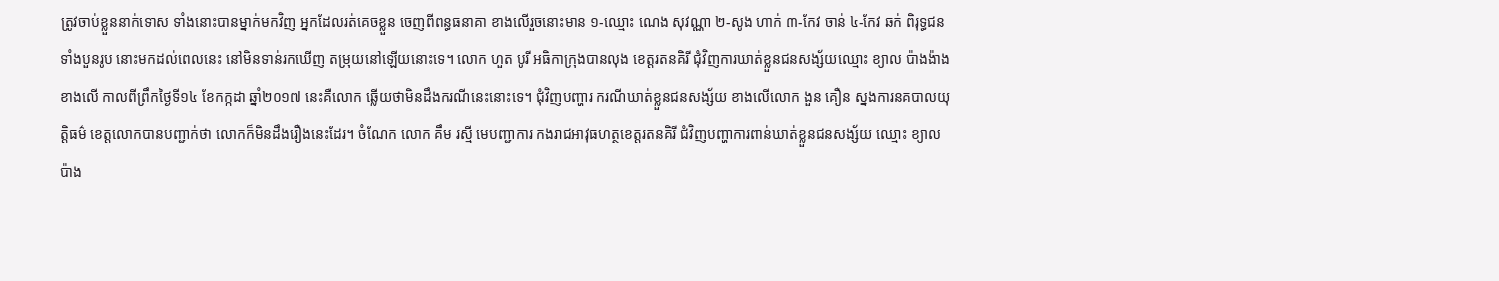ត្រូវចាប់ខ្លួននាក់ទោស ទាំងនោះបានម្នាក់មកវិញ អ្នកដែលរត់គេចខ្លួន ចេញពីពន្ធធនាគា ខាងលើរួចនោះមាន ១-ឈ្មោះ ណេង សុវណ្ណា ២-សូង ហាក់ ៣-កែវ ចាន់ ៤-កែវ ឆក់ ពិរុទ្ធជនទាំងបួនរូប នេាះមកដល់ពេលនេះ នៅមិនទាន់រកឃើញ តម្រុយនៅឡើយនោះទេ។ លោក ហួត បូរី អធិកាក្រុងបានលុង ខេត្តរតនគិរី ជុំវិញការឃាត់ខ្លួនជនសង្ស័យឈ្មោះ ខ្យាល ប៉ាងង៉ាង ខាងលើ កាលពីព្រឹកថ្ងៃទី១៤ ខែកក្កដា ឆ្នាំ២០១៧ នេះគឺលោក ឆ្លើយថាមិនដឹងករណីនេះនោះទេ។ ជុំវិញបញ្ហារ ករណីឃាត់ខ្លួនជនសង្ស័យ ខាងលើលោក ងួន គឿន ស្នងការនគបាលយុត្តិធម៌ ខេត្តលោកបានបញ្ជាក់ថា លោកក៏មិនដឹងរឿងនេះដែរ។ ចំណែក លោក គឹម រស្មី មេបញ្ជាការ កងរាជអាវុធហត្ថខេត្តរតនគិរី ជំវិញបញ្ហាការពាន់ឃាត់ខ្លួនជនសង្ស័យ ឈ្មោះ ខ្យាល ប៉ាង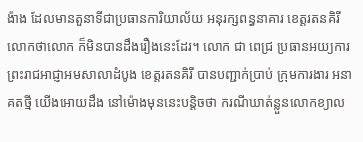ង៉ាង ដែលមានតួនាទីជាប្រធានការិយាល័យ អនុរក្សពន្ធនាគារ ខេត្តរតនគិរី លោកថាលោក ក៏មិនបានដឹងរឿងនេះដែរ។ លោក ជា ពេជ្រ ប្រធានអយ្យការ ព្រះរាជអាជ្ញាអមសាលាដំបូង ខេត្តរតនគិរី បានបញ្ជាក់ប្រាប់ ក្រុមការងារ អនាគតថ្មី យើងអោយដឹង នៅម៉ោងមុននេះបន្តិចថា ករណីឃាត់ន្លួនលោកខ្យាល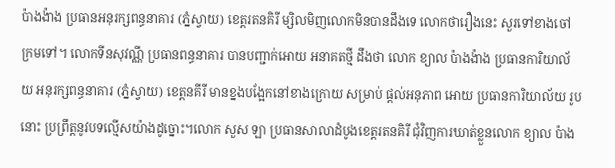ប៉ាងង៉ាង ប្រធានអនុរក្សពន្ធនាគារ (ភ្នំស្វាយ) ខេត្តរតនគិរី ម្សិលមិញលោកមិនបានដឹងទេ លោកថារឿងនេះ សួរទៅខាងចៅក្រមទៅ។ លោកទីនសុវណ្ណី ប្រធានពន្ធនាគារ បានបញ្ជាក់អោយ អនាគតថ្មី ដឹងថា លោក ខ្យាល ប៉ាងង៉ាង ប្រធានការិយាល័យ អនុរក្សពន្ធនាគារ (ភ្នំស្វាយ) ខេត្តនគីរី មានខ្នងបង្អែកនៅខាងក្រោយ សម្រាប់ ផ្តល់អនុភាព អោយ ប្រធានការិយាល័យ រូបនោះ ប្រព្រឹត្តនូវបទល្មើសយ៉ាងដូច្នេាះ។លោក សួស ឡា ប្រធានសាលាដំបូងខេត្តរតនគិរី ជុំវិញការឃាត់ខ្លួនលោក ខ្យាល ប៉ាង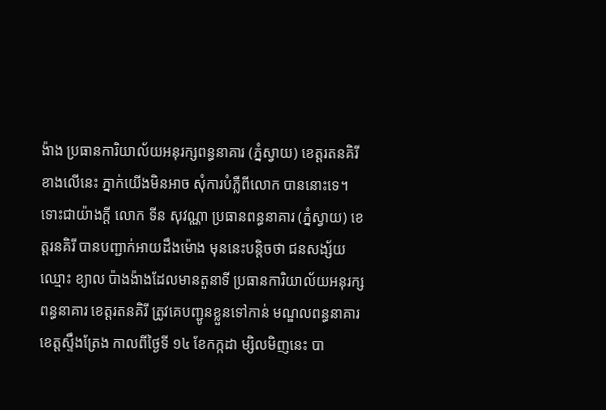ង៉ាង ប្រធានការិយាល័យអនុរក្សពន្ធនាគារ (ភ្នំស្វាយ) ខេត្តរតនគិរី ខាងលើនេះ ភ្នាក់យើងមិនអាច សុំការបំភ្លឺពីលោក បាននោះទេ។ ទោះជាយ៉ាងក្តី លោក ទីន សុវណ្ណា ប្រធានពន្ធនាគារ (ភ្នំស្វាយ) ខេត្តរនគិរី បានបញ្ជាក់អាយដឹងម៉ោង មុននេះបន្តិចថា ជនសង្ស័យឈ្មោះ ខ្យាល ប៉ាងង៉ាងដែលមានតួនាទី ប្រធានការិយាល័យអនុរក្សពន្ធនាគារ ខេត្តរតនគិរី ត្រូវគេបញ្ជូនខ្លួនទៅកាន់ មណ្ឌលពន្ធនាគារខេត្តស្ទឹងត្រែង កាលពីថ្ងៃទី ១៤ ខែកក្កដា ម្សិលមិញនេះ បា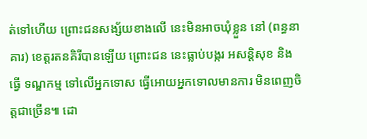ត់ទៅហើយ ព្រោះជនសង្ស័យខាងលើ នេះមិនអាចឃុំខ្លួន នៅ (ពន្ធនាគារ) ខេត្តរតនគិរីបានឡើយ ព្រោះជន នេះធ្លាប់បង្ករ អសន្តិសុខ និងធ្វើ ទណ្ឌកម្ម ទៅលើអ្នកទោស ធ្វើអោយអ្នកទោលមានការ មិនពេញចិត្តជាច្រើន៕ ដោ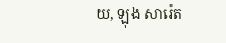យ, ឡុង សារ៉េត